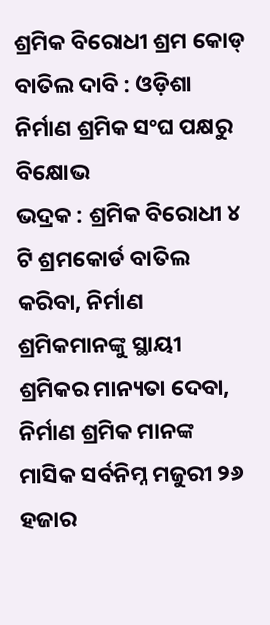ଶ୍ରମିକ ବିରୋଧୀ ଶ୍ରମ କୋଡ୍ ବାତିଲ ଦାବି : ଓଡ଼ିଶା ନିର୍ମାଣ ଶ୍ରମିକ ସଂଘ ପକ୍ଷରୁ ବିକ୍ଷୋଭ
ଭଦ୍ରକ : ଶ୍ରମିକ ବିରୋଧୀ ୪ ଟି ଶ୍ରମକୋର୍ଡ ବାତିଲ କରିବା, ନିର୍ମାଣ ଶ୍ରମିକମାନଙ୍କୁ ସ୍ଥାୟୀ ଶ୍ରମିକର ମାନ୍ୟତା ଦେବା, ନିର୍ମାଣ ଶ୍ରମିକ ମାନଙ୍କ ମାସିକ ସର୍ବନିମ୍ନ ମଜୁରୀ ୨୬ ହଜାର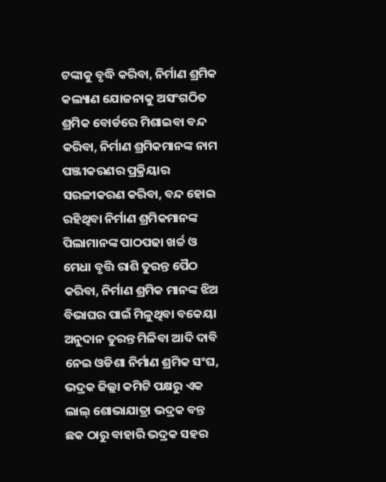ଟଙ୍କାକୁ ବୃଦ୍ଧି କରିବା, ନିର୍ମାଣ ଶ୍ରମିକ କଲ୍ୟାଣ ଯୋଜନାକୁ ଅସଂଗଠିତ ଶ୍ରମିକ ବୋର୍ଡରେ ମିଶାଇବା ବନ୍ଦ କରିବା, ନିର୍ମାଣ ଶ୍ରମିକମାନଙ୍କ ନାମ ପଞ୍ଜୀକରଣର ପ୍ରକ୍ରିୟାର ସରଳୀକରଣ କରିବା, ବନ୍ଦ ହୋଇ ରହିଥିବା ନିର୍ମାଣ ଶ୍ରମିକମାନଙ୍କ ପିଲାମାନଙ୍କ ପାଠପଢା ଖର୍ଚ୍ଚ ଓ ମେଧା ବୃତ୍ତି ରାଶି ତୁରନ୍ତ ପୈଠ କରିବା, ନିର୍ମାଣ ଶ୍ରମିକ ମାନଙ୍କ ଝିଅ ବିଭାଘର ପାଇଁ ମିଳୁଥିବା ବକେୟା ଅନୁଦାନ ତୁରନ୍ତ ମିଳିବା ଆଦି ଦାବି ନେଇ ଓଡିଶା ନିର୍ମାଣ ଶ୍ରମିକ ସଂଘ, ଭଦ୍ରକ ଜିଲ୍ଲା କମିଟି ପକ୍ଷରୁ ଏକ ଲାଲ୍ ଶୋଭାଯାତ୍ରା ଭଦ୍ରକ ବନ୍ତ ଛକ ଠାରୁ ବାହାରି ଭଦ୍ରକ ସହର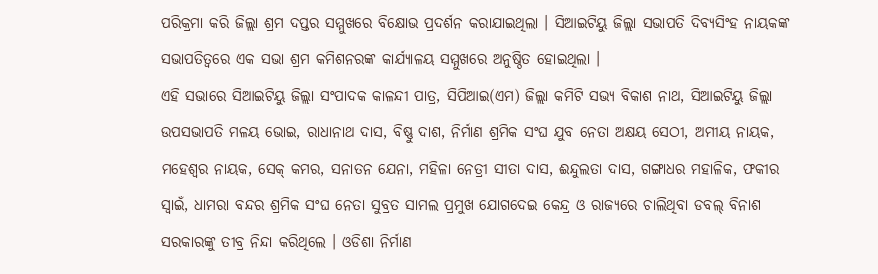ପରିକ୍ରମା କରି ଜିଲ୍ଲା ଶ୍ରମ ଦପ୍ତର ସମ୍ମୁଖରେ ବିକ୍ଷୋଭ ପ୍ରଦର୍ଶନ କରାଯାଇଥିଲା । ସିଆଇଟିୟୁ ଜିଲ୍ଲା ସଭାପତି ଦିବ୍ୟସିଂହ ନାୟକଙ୍କ ସଭାପତିତ୍ୱରେ ଏକ ସଭା ଶ୍ରମ କମିଶନରଙ୍କ କାର୍ଯ୍ୟାଳୟ ସମ୍ମୁଖରେ ଅନୁଷ୍ଠିତ ହୋଇଥିଲା ।
ଏହି ସଭାରେ ସିଆଇଟିୟୁ ଜିଲ୍ଲା ସଂପାଦକ କାଳନ୍ଦୀ ପାତ୍ର, ସିପିଆଇ(ଏମ) ଜିଲ୍ଲା କମିଟି ସଭ୍ୟ ବିକାଶ ନାଥ, ସିଆଇଟିୟୁ ଜିଲ୍ଲା ଉପସଭାପତି ମଳୟ ଭୋଇ, ରାଧାନାଥ ଦାସ, ବିଷ୍ଣୁ ଦାଶ, ନିର୍ମାଣ ଶ୍ରମିକ ସଂଘ ଯୁବ ନେତା ଅକ୍ଷୟ ସେଠୀ, ଅମୀୟ ନାୟକ, ମହେଶ୍ୱର ନାୟକ, ସେକ୍ କମର, ସନାତନ ଯେନା, ମହିଳା ନେତ୍ରୀ ସୀତା ଦାସ, ଈନ୍ଦୁଲତା ଦାସ, ଗଙ୍ଗାଧର ମହାଳିକ, ଫକୀର ସ୍ୱାଇଁ, ଧାମରା ବନ୍ଦର ଶ୍ରମିକ ସଂଘ ନେତା ସୁବ୍ରତ ସାମଲ ପ୍ରମୁଖ ଯୋଗଦେଇ କେନ୍ଦ୍ର ଓ ରାଜ୍ୟରେ ଚାଲିଥିବା ଡବଲ୍ ବିନାଶ ସରକାରଙ୍କୁ ତୀବ୍ର ନିନ୍ଦା କରିଥିଲେ । ଓଡିଶା ନିର୍ମାଣ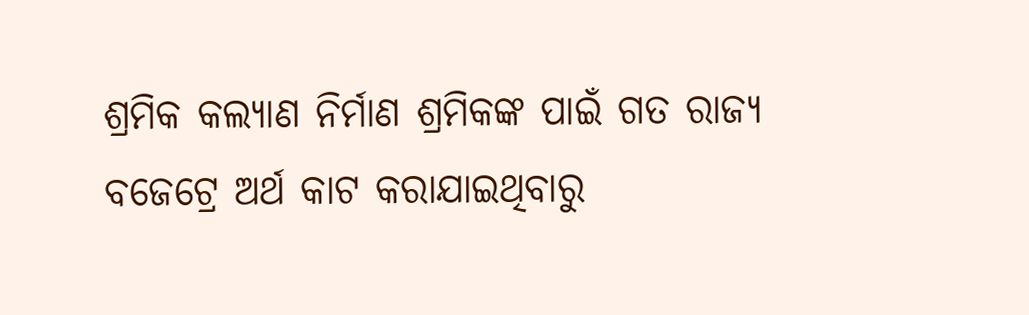ଶ୍ରମିକ କଲ୍ୟାଣ ନିର୍ମାଣ ଶ୍ରମିକଙ୍କ ପାଇଁ ଗତ ରାଜ୍ୟ ବଜେଟ୍ରେ ଅର୍ଥ କାଟ କରାଯାଇଥିବାରୁ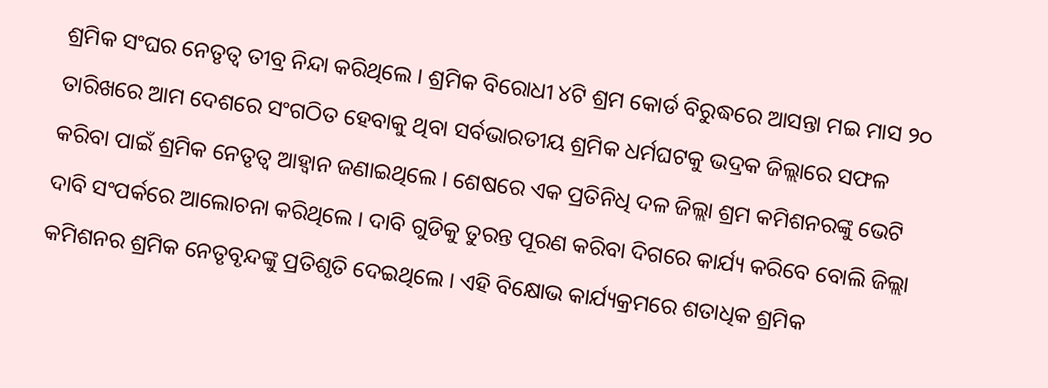ଶ୍ରମିକ ସଂଘର ନେତୃତ୍ୱ ତୀବ୍ର ନିନ୍ଦା କରିଥିଲେ । ଶ୍ରମିକ ବିରୋଧୀ ୪ଟି ଶ୍ରମ କୋର୍ଡ ବିରୁଦ୍ଧରେ ଆସନ୍ତା ମଇ ମାସ ୨୦ ତାରିଖରେ ଆମ ଦେଶରେ ସଂଗଠିତ ହେବାକୁ ଥିବା ସର୍ବଭାରତୀୟ ଶ୍ରମିକ ଧର୍ମଘଟକୁ ଭଦ୍ରକ ଜିଲ୍ଲାରେ ସଫଳ କରିବା ପାଇଁ ଶ୍ରମିକ ନେତୃତ୍ୱ ଆହ୍ୱାନ ଜଣାଇଥିଲେ । ଶେଷରେ ଏକ ପ୍ରତିନିଧି ଦଳ ଜିଲ୍ଲା ଶ୍ରମ କମିଶନରଙ୍କୁ ଭେଟି ଦାବି ସଂପର୍କରେ ଆଲୋଚନା କରିଥିଲେ । ଦାବି ଗୁଡିକୁ ତୁରନ୍ତ ପୂରଣ କରିବା ଦିଗରେ କାର୍ଯ୍ୟ କରିବେ ବୋଲି ଜିଲ୍ଲା କମିଶନର ଶ୍ରମିକ ନେତୃବୃନ୍ଦଙ୍କୁ ପ୍ରତିଶୃତି ଦେଇଥିଲେ । ଏହି ବିକ୍ଷୋଭ କାର୍ଯ୍ୟକ୍ରମରେ ଶତାଧିକ ଶ୍ରମିକ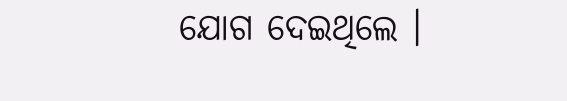ଯୋଗ ଦେଇଥିଲେ ।